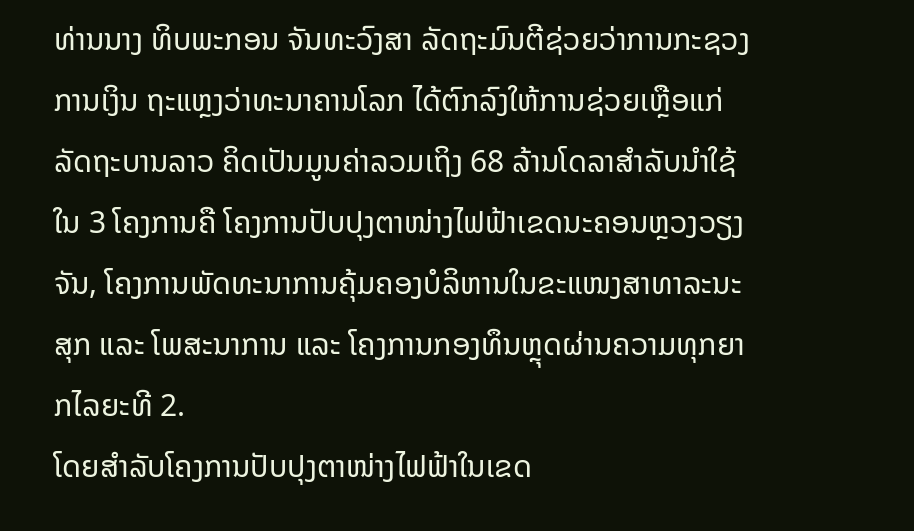ທ່ານນາງ ທິບພະກອນ ຈັນທະວົງສາ ລັດຖະມົນຕີຊ່ວຍວ່າການກະຊວງການເງິນ ຖະແຫຼງວ່າທະນາຄານໂລກ ໄດ້ຕົກລົງໃຫ້ການຊ່ວຍເຫຼືອແກ່ລັດຖະບານລາວ ຄິດເປັນມູນຄ່າລວມເຖິງ 68 ລ້ານໂດລາສຳລັບນຳໃຊ້ໃນ 3 ໂຄງການຄື ໂຄງການປັບປຸງຕາໜ່າງໄຟຟ້າເຂດນະຄອນຫຼວງວຽງຈັນ, ໂຄງການພັດທະນາການຄຸ້ມຄອງບໍລິຫານໃນຂະແໜງສາທາລະນະສຸກ ແລະ ໂພສະນາການ ແລະ ໂຄງການກອງທຶນຫຼຸດຜ່ານຄວາມທຸກຍາກໄລຍະທີ 2.
ໂດຍສຳລັບໂຄງການປັບປຸງຕາໜ່າງໄຟຟ້າໃນເຂດ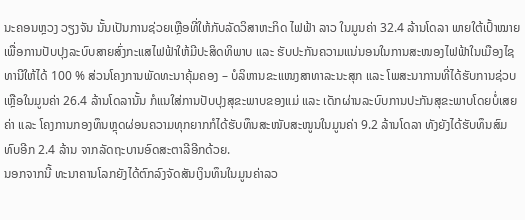ນະຄອນຫຼວງ ວຽງຈັນ ນັ້ນເປັນການຊ່ວຍເຫຼືອທີ່ໃຫ້ກັບລັດວິສາຫະກິດ ໄຟຟ້າ ລາວ ໃນມູນຄ່າ 32.4 ລ້ານໂດລາ ພາຍໃຕ້ເປົ້າໝາຍເພື່ອການປັບປຸງລະບົບສາຍສົ່ງກະແສໄຟຟ້າໃຫ້ມີປະສິດທິພາບ ແລະ ຮັບປະກັນຄວາມແນ່ນອນໃນການສະໜອງໄຟຟ້າໃນເມືອງໄຊທານີໃຫ້ໄດ້ 100 % ສ່ວນໂຄງການພັດທະນາຄຸ້ມຄອງ – ບໍລິຫານຂະແໜງສາທາລະນະສຸກ ແລະ ໂພສະນາການທີ່ໄດ້ຮັບການຊ່ວບເຫຼືອໃນມູນຄ່າ 26.4 ລ້ານໂດລານັ້ນ ກໍແນໃສ່ການປັບປຸງສຸຂະພາບຂອງແມ່ ແລະ ເດັກຜ່ານລະບົບການປະກັນສຸຂະພາບໂດຍບໍ່ເສຍຄ່າ ແລະ ໂຄງການກອງທຶນຫຼຸດຜ່ອນຄວາມທຸກຍາກກໍໄດ້ຮັບທຶນສະໜັບສະໜູນໃນມູນຄ່າ 9.2 ລ້ານໂດລາ ທັງຍັງໄດ້ຮັບທຶນສົມທົບອີກ 2.4 ລ້ານ ຈາກລັດຖະບານອົດສະຕາລີອີກດ້ວຍ.
ນອກຈາກນີ້ ທະນາຄານໂລກຍັງໄດ້ຕົກລົງຈັດສັນເງິນທຶນໃນມູນຄ່າລວ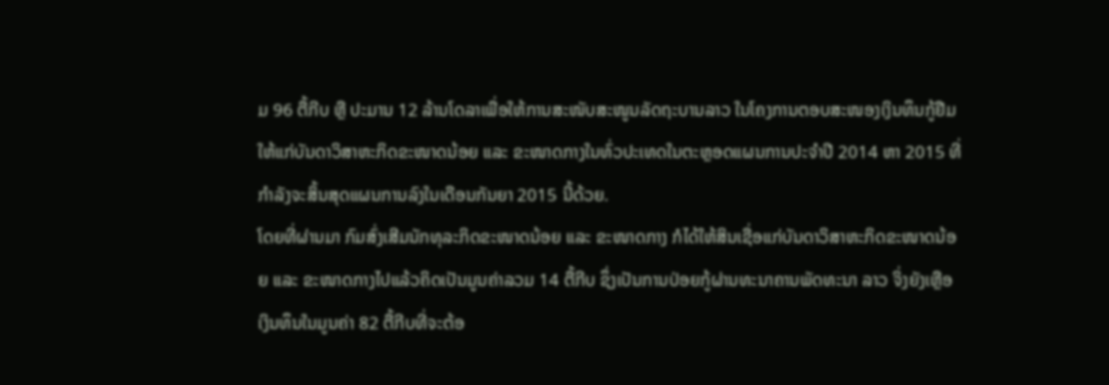ມ 96 ຕື້ກີບ ຫຼື ປະມານ 12 ລ້ານໂດລາເພື່ອໃຫ້ການສະໜັບສະໜູນລັດຖະບານລາວ ໃນໂຄງການຕອບສະໜອງເງິນທຶນກູ້ຢືມໃຫ້ແກ່ບັນດາວິສາຫະກິດຂະໜາດນ້ອຍ ແລະ ຂະໜາດກາງໃນທົ່ວປະເທດໃນຕະຫຼອດແຜນການປະຈຳປີ 2014 ຫາ 2015 ທີ່ກຳລັງຈະສິ້ນສຸດແຜນການລົງໃນເດືອນກັນຍາ 2015 ນີ້ດ້ວຍ.
ໂດຍທີ່ຜ່ານມາ ກົມສົ່ງເສີມນັກທຸລະກິດຂະໜາດນ້ອຍ ແລະ ຂະໜາດກາງ ກໍໄດ້ໃຫ້ສິນເຊື່ອແກ່ບັນດາວິສາຫະກິດຂະໜາດນ້ອຍ ແລະ ຂະໜາດກາງໄປແລ້ວຄິດເປັນມູນຄ່າລວມ 14 ຕື້ກີບ ຊຶ່ງເປັນການປ່ອຍກູ້ຜ່ານທະນາຄານພັດທະນາ ລາວ ຈິ່ງຍັງເຫຼືອເງິນທຶນໃນມູນຄ່າ 82 ຕື້ກີບທີ່ຈະຕ້ອ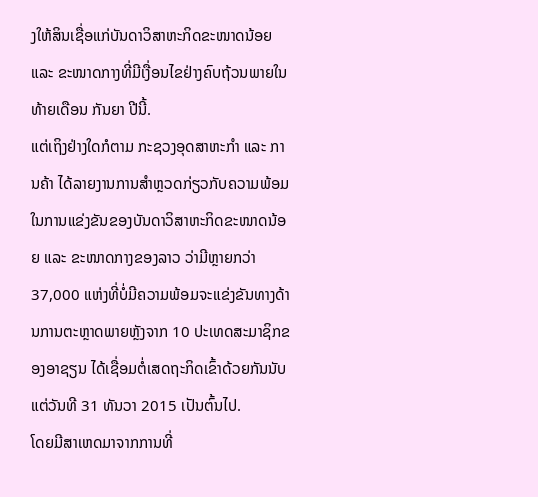ງໃຫ້ສິນເຊື່ອແກ່ບັນດາວິສາຫະກິດຂະໜາດນ້ອຍ ແລະ ຂະໜາດກາງທີ່ມີເງື່ອນໄຂຢ່າງຄົບຖ້ວນພາຍໃນທ້າຍເດືອນ ກັນຍາ ປີນີ້.
ແຕ່ເຖິງຢ່າງໃດກໍຕາມ ກະຊວງອຸດສາຫະກຳ ແລະ ການຄ້າ ໄດ້ລາຍງານການສຳຫຼວດກ່ຽວກັບຄວາມພ້ອມໃນການແຂ່ງຂັນຂອງບັນດາວິສາຫະກິດຂະໜາດນ້ອຍ ແລະ ຂະໜາດກາງຂອງລາວ ວ່າມີຫຼາຍກວ່າ 37,000 ແຫ່ງທີ່ບໍ່ມີຄວາມພ້ອມຈະແຂ່ງຂັນທາງດ້ານການຕະຫຼາດພາຍຫຼັງຈາກ 10 ປະເທດສະມາຊິກຂອງອາຊຽນ ໄດ້ເຊື່ອມຕໍ່ເສດຖະກິດເຂົ້າດ້ວຍກັນນັບແຕ່ວັນທີ 31 ທັນວາ 2015 ເປັນຕົ້ນໄປ.
ໂດຍມີສາເຫດມາຈາກການທີ່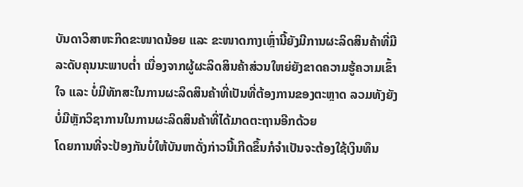ບັນດາວິສາຫະກິດຂະໜາດນ້ອຍ ແລະ ຂະໜາດກາງເຫຼົ່ານີ້ຍັງມີການຜະລິດສິນຄ້າທີ່ມີລະດັບຄຸນນະພາບຕ່ຳ ເນື່ອງຈາກຜູ້ຜະລິດສິນຄ້າສ່ວນໃຫຍ່ຍັງຂາດຄວາມຮູ້ຄວາມເຂົ້າໃຈ ແລະ ບໍ່ມີທັກສະໃນການຜະລິດສິນຄ້າທີ່ເປັນທີ່ຕ້ອງການຂອງຕະຫຼາດ ລວມທັງຍັງບໍ່ມີຫຼັກວິຊາການໃນການຜະລິດສິນຄ້າທີ່ໄດ້ມາດຕະຖານອີກດ້ວຍ
ໂດຍການທີ່ຈະປ້ອງກັນບໍ່ໃຫ້ບັນຫາດັ່ງກ່າວນີ້ເກີດຂຶ້ນກໍຈຳເປັນຈະຕ້ອງໃຊ້ເງິນທຶນ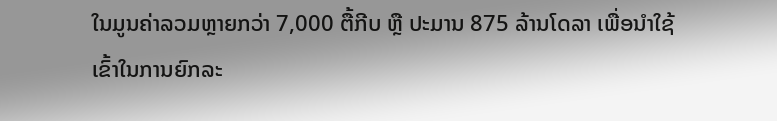ໃນມູນຄ່າລວມຫຼາຍກວ່າ 7,000 ຕື້ກີບ ຫຼື ປະມານ 875 ລ້ານໂດລາ ເພື່ອນຳໃຊ້ເຂົ້າໃນການຍົກລະ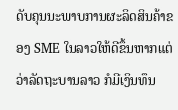ດັບຄຸນນະພາບການຜະລິດສິນຄ້າຂອງ SME ໃນລາວໃຫ້ດີຂຶ້ນຫາກແຕ່ວ່າລັດຖະບານລາວ ກໍມີເງິນທຶນ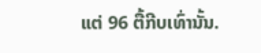ແຕ່ 96 ຕື້ກີບເທົ່ານັ້ນ.